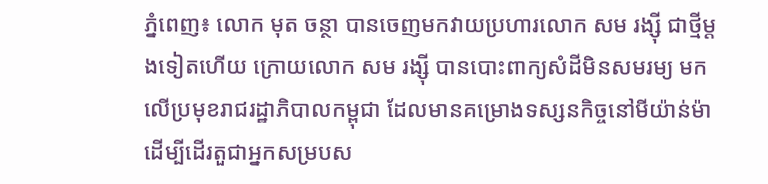ភ្នំពេញ៖ លោក មុត ចន្ថា បានចេញមកវាយប្រហារលោក សម រង្ស៊ី ជាថ្មីម្តងទៀតហើយ ក្រោយលោក សម រង្ស៊ី បានបោះពាក្យសំដីមិនសមរម្យ មកលើប្រមុខរាជរដ្ឋាភិបាលកម្ពុជា ដែលមានគម្រោងទស្សនកិច្ចនៅមីយ៉ាន់ម៉ា ដើម្បីដើរតួជាអ្នកសម្របស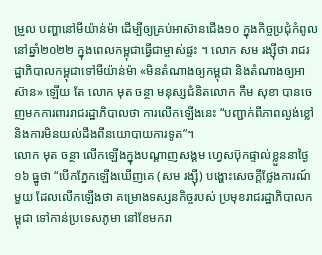ម្រួល បញ្ហានៅមីយ៉ាន់ម៉ា ដើម្បីឲ្យគ្រប់អាស៊ានជើង១០ ក្នុងកិច្ចប្រជុំកំពូលនៅឆ្នាំ២០២២ ក្នុងពេលកម្ពុជាធ្វើជាម្ចាស់ផ្ទះ ។ លោក សម រង្ស៊ីថា រាជរដ្ឋាភិបាលកម្ពុជាទៅមីយ៉ាន់ម៉ា «មិនតំណាងឲ្យកម្ពុជា និងតំណាងឲ្យអាស៊ាន» ឡើយ តែ លោក មុត ចន្ថា មនុស្សជំនិតលោក កឹម សុខា បានចេញមកការពាររាជរដ្ឋាភិបាលថា ការលើកឡើងនេះ “បញ្ជាក់ពីភាពល្ងង់ខ្លៅ និងការមិនយល់ដឹងពីនយោបាយការទូត”។
លោក មុត ចន្ថា លើកឡើងក្នុងបណ្តាញសង្គម ហ្វេសប៊ុកផ្ទាល់ខ្លួននាថ្ងៃ១៦ ធ្នូថា “បើកភ្នែកឡើងឃើញគេ (សម រង្ស៊ី) បង្ហោះសេចក្តីថ្លែងការណ៍មួយ ដែលលើកឡើងថា គម្រោងទស្សនកិច្ចរបស់ ប្រមុខរាជរដ្ឋាភិបាលកម្ពុជា ទៅកាន់ប្រទេសភូមា នៅខែមករា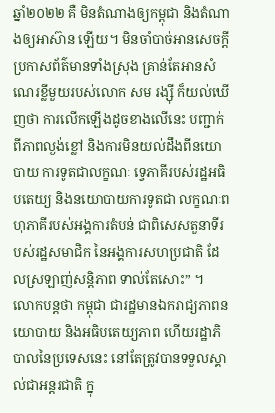ឆ្នាំ២០២២ គឺ មិនតំណាងឲ្យកម្ពុជា និងតំណាងឲ្យអាស៊ាន ឡើយ។ មិនចាំបាច់អានសេចក្តី ប្រកាសព័ត៌មានទាំងស្រុង គ្រាន់តែអានសំណេរខ្លីមួយរបស់លោក សម រង្ស៊ី ក៏យល់ឃើញថា ការលើកឡើងដូចខាងលើនេះ បញ្ជាក់ពីភាពល្ងង់ខ្លៅ និងការមិនយល់ដឹងពីនយោបាយ ការទូតជាលក្ខណៈ ទ្វេភាគីរបស់រដ្ឋអធិបតេយ្យ និងនយោបាយការទូតជា លក្ខណៈពហុភាគីរបស់អង្គការតំបន់ ជាពិសេសតួនាទីរបស់រដ្ឋសមាជិក នៃអង្គការសហប្រជាតិ ដែលស្រឡាញ់សន្តិភាព ទាល់តែសោះ” ។
លោកបន្តថា កម្ពុជា ជារដ្ឋមានឯករាជ្យភាពនយោបាយ និងអធិបតេយ្យភាព ហើយរដ្ឋាភិបាលនៃប្រទេសនេះ នៅតែត្រូវបានទទួលស្គាល់ជាអន្តរជាតិ ក្នុ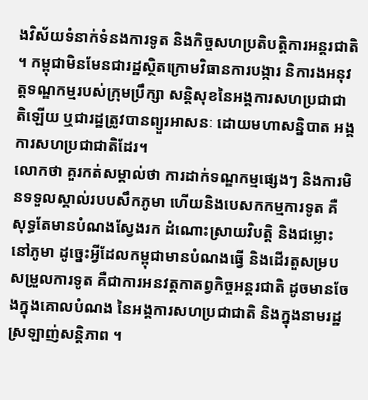ងវិស័យទំនាក់ទំនងការទូត និងកិច្ចសហប្រតិបត្តិការអន្តរជាតិ ។ កម្ពុជាមិនមែនជារដ្ឋស្ថិតក្រោមវិធានការបង្ការ និការងអនុវត្តទណ្ឌកម្មរបស់ក្រុមប្រឹក្សា សន្តិសុខនៃអង្គការសហប្រជាជាតិឡើយ ឬជារដ្ឋត្រូវបានព្យួរអាសនៈ ដោយមហាសន្និបាត អង្គការសហប្រជាជាតិដែរ។
លោកថា គួរកត់សម្គាល់ថា ការដាក់ទណ្ឌកម្មផ្សេងៗ និងការមិនទទួលស្គាល់របបសឹកភូមា ហើយនិងបេសកកម្មការទូត គឺសុទ្ធតែមានបំណងស្វែងរក ដំណោះស្រាយវិបត្តិ និងជម្លោះនៅភូមា ដូច្នេះអ្វីដែលកម្ពុជាមានបំណងធ្វើ និងដើរតួសម្របសម្រួលការទូត គឺជាការអនវត្តកាតព្វកិច្ចអន្តរជាតិ ដូចមានចែងក្នុងគោលបំណង នៃអង្គការសហប្រជាជាតិ និងក្នុងនាមរដ្ឋស្រឡាញ់សន្តិភាព ។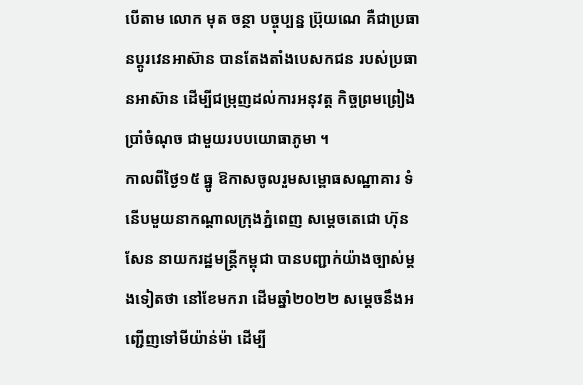បើតាម លោក មុត ចន្ថា បច្ចុប្បន្ន ប្រ៊ុយណេ គឺជាប្រធានប្តូរវេនអាស៊ាន បានតែងតាំងបេសកជន របស់ប្រធានអាស៊ាន ដើម្បីជម្រុញដល់ការអនុវត្ត កិច្ចព្រមព្រៀងប្រាំចំណុច ជាមួយរបបយោធាភូមា ។
កាលពីថ្ងៃ១៥ ធ្នូ ឱកាសចូលរួមសម្ពោធសណ្ឋាគារ ទំនើបមួយនាកណ្តាលក្រុងភ្នំពេញ សម្តេចតេជោ ហ៊ុន សែន នាយករដ្ឋមន្រ្តីកម្ពុជា បានបញ្ជាក់យ៉ាងច្បាស់ម្តងទៀតថា នៅខែមករា ដើមឆ្នាំ២០២២ សម្តេចនឹងអញ្ជើញទៅមីយ៉ាន់ម៉ា ដើម្បី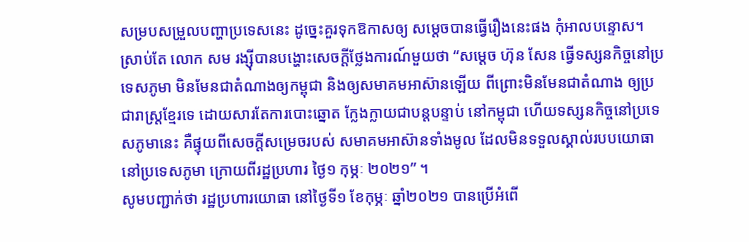សម្របសម្រួលបញ្ហាប្រទេសនេះ ដូច្នេះគួរទុកឱកាសឲ្យ សម្តេចបានធ្វើរឿងនេះផង កុំអាលបន្ទោស។
ស្រាប់តែ លោក សម រង្ស៊ីបានបង្ហោះសេចក្តីថ្លែងការណ៍មួយថា “សម្តេច ហ៊ុន សែន ធ្វើទស្សនកិច្ចនៅប្រទេសភូមា មិនមែនជាតំណាងឲ្យកម្ពុជា និងឲ្យសមាគមអាស៊ានឡើយ ពីព្រោះមិនមែនជាតំណាង ឲ្យប្រជារាស្ត្រខ្មែរទេ ដោយសារតែការបោះឆ្នោត ក្លែងក្លាយជាបន្តបន្ទាប់ នៅកម្ពុជា ហើយទស្សនកិច្ចនៅប្រទេសភូមានេះ គឺផ្ទុយពីសេចក្តីសម្រេចរបស់ សមាគមអាស៊ានទាំងមូល ដែលមិនទទួលស្គាល់របបយោធា នៅប្រទេសភូមា ក្រោយពីរដ្ឋប្រហារ ថ្ងៃ១ កុម្ភៈ ២០២១” ។
សូមបញ្ជាក់ថា រដ្ឋប្រហារយោធា នៅថ្ងៃទី១ ខែកុម្ភៈ ឆ្នាំ២០២១ បានប្រើអំពើ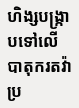ហិង្សបង្រ្កាបទៅលើ បាតុករតវ៉ាប្រ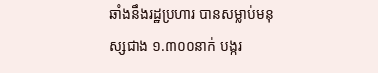ឆាំងនឹងរដ្ឋប្រហារ បានសម្លាប់មនុស្សជាង ១.៣០០នាក់ បង្ករ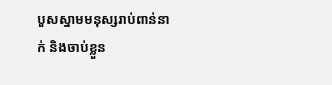បួសស្នាមមនុស្សរាប់ពាន់នាក់ និងចាប់ខ្លួន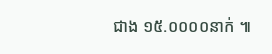ជាង ១៥.០០០០នាក់ ៕